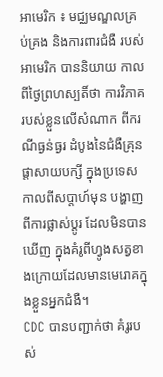អាមេរិក ៖ មជ្ឈមណ្ឌលគ្រប់គ្រង និងការពារជំងឺ របស់អាមេរិក បាននិយាយ កាលពីថ្ងៃព្រហស្បតិ៍ថា ការវិភាគ របស់ខ្លួនលើសំណាក ពីករណីធ្ងន់ធ្ងរ ដំបូងនៃជំងឺគ្រុនផ្តាសាយបក្សី ក្នុងប្រទេសកាលពីសប្តាហ៍មុន បង្ហាញពីការផ្លាស់ប្តូរ ដែលមិនបានឃើញ ក្នុងគំរូពីហ្វូងសត្វខាងក្រោយដែលមានមេរោគក្នុងខ្លួនអ្នកជំងឺ។
CDC បានបញ្ជាក់ថា គំរូរបស់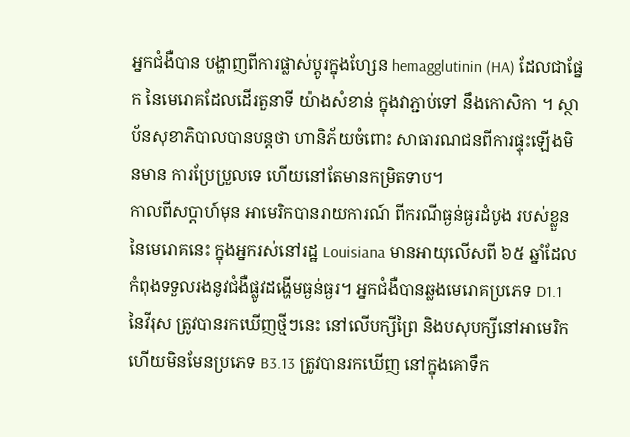អ្នកជំងឺបាន បង្ហាញពីការផ្លាស់ប្តូរក្នុងហ្សែន hemagglutinin (HA) ដែលជាផ្នែក នៃមេរោគដែលដើរតួនាទី យ៉ាងសំខាន់ ក្នុងវាភ្ជាប់ទៅ នឹងកោសិកា ។ ស្ថាប័នសុខាភិបាលបានបន្តថា ហានិភ័យចំពោះ សាធារណជនពីការផ្ទុះឡើងមិនមាន ការប្រែប្រួលទេ ហើយនៅតែមានកម្រិតទាប។
កាលពីសប្តាហ៍មុន អាមេរិកបានរាយការណ៍ ពីករណីធ្ងន់ធ្ងរដំបូង របស់ខ្លួននៃមេរោគនេះ ក្នុងអ្នករស់នៅរដ្ឋ Louisiana មានអាយុលើសពី ៦៥ ឆ្នាំដែលកំពុងទទួលរងនូវជំងឺផ្លូវដង្ហើមធ្ងន់ធ្ងរ។ អ្នកជំងឺបានឆ្លងមេរោគប្រភេទ D1.1 នៃវីរុស ត្រូវបានរកឃើញថ្មីៗនេះ នៅលើបក្សីព្រៃ និងបសុបក្សីនៅអាមេរិក ហើយមិនមែនប្រភេទ B3.13 ត្រូវបានរកឃើញ នៅក្នុងគោទឹក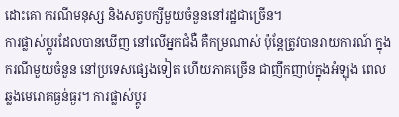ដោះគោ ករណីមនុស្ស និងសត្វបក្សីមួយចំនួននៅរដ្ឋជាច្រើន។
ការផ្លាស់ប្តូរដែលបានឃើញ នៅលើអ្នកជំងឺ គឺកម្រណាស់ ប៉ុន្តែត្រូវបានរាយការណ៍ ក្នុងករណីមួយចំនួន នៅប្រទេសផ្សេងទៀត ហើយភាគច្រើន ជាញឹកញាប់ក្នុងអំឡុង ពេលឆ្លងមេរោគធ្ងន់ធ្ងរ។ ការផ្លាស់ប្តូរ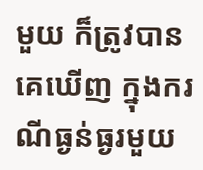មួយ ក៏ត្រូវបានគេឃើញ ក្នុងករណីធ្ងន់ធ្ងរមួយ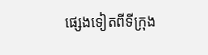ផ្សេងទៀតពីទីក្រុង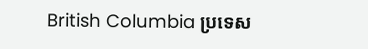British Columbia ប្រទេស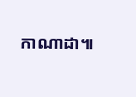កាណាដា៕